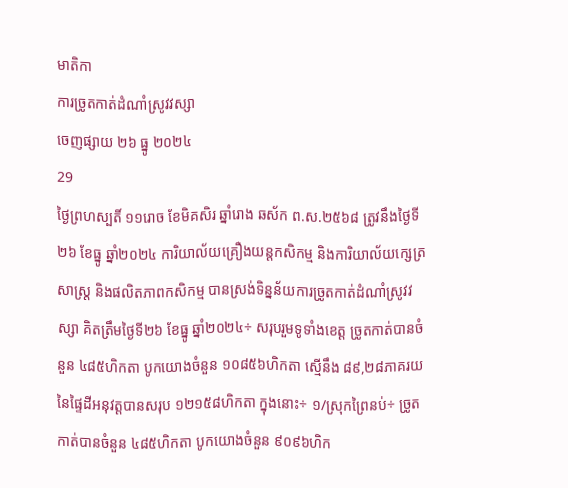មាតិកា
ការច្រូតកាត់ដំណាំស្រូវវស្សា
ចេញផ្សាយ ២៦ ធ្នូ ២០២៤
29
ថ្ងៃព្រហស្បតិ៍ ១១រោច ខែមិគសិរ ឆ្នាំរោង ឆស័ក ព.ស.២៥៦៨ ត្រូវនឹងថ្ងៃទី២៦ ខែធ្នូ ឆ្នាំ២០២៤ ការិយាល័យគ្រឿងយន្តកសិកម្ម និងការិយាល័យក្សេត្រសាស្ត្រ និងផលិតភាពកសិកម្ម បានស្រង់ទិន្នន័យការច្រូតកាត់ដំណាំស្រូវវស្សា គិតត្រឹមថ្ងៃទី២៦ ខែធ្នូ ឆ្នាំ២០២៤÷ សរុបរួមទូទាំងខេត្ត ច្រូតកាត់បានចំនួន ៤៨៥ហិកតា បូកយោងចំនួន ១០៨៥៦ហិកតា ស្មើនឹង ៨៩,២៨ភាគរយ នៃផ្ទៃដីអនុវត្តបានសរុប ១២១៥៨ហិកតា ក្នុងនោះ÷ ១/ស្រុកព្រៃនប់÷ ច្រូតកាត់បានចំនួន ៤៨៥ហិកតា បូកយោងចំនួន ៩០៩៦ហិក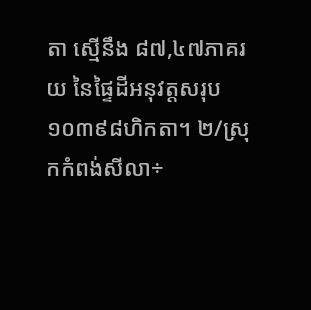តា ស្មើនឹង ៨៧,៤៧ភាគរយ នៃផ្ទៃដីអនុវត្តសរុប ១០៣៩៨ហិកតា។ ២/ស្រុកកំពង់សីលា÷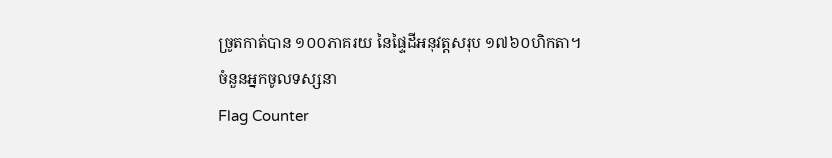ច្រូតកាត់បាន ១០០ភាគរយ នៃផ្ទៃដីអនុវត្តសរុប ១៧៦០ហិកតា។
ចំនួនអ្នកចូលទស្សនា
Flag Counter